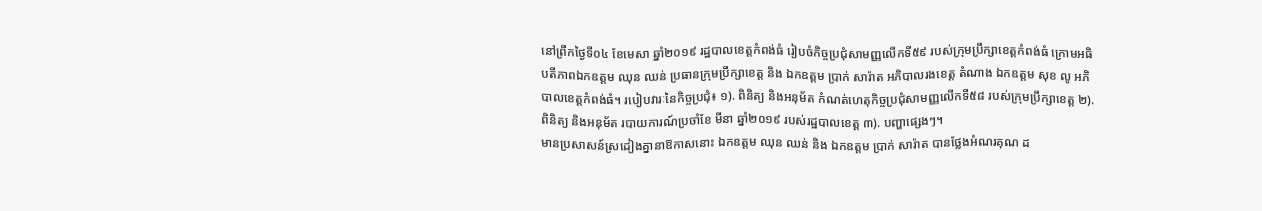នៅព្រឹកថ្ងៃទី០៤ ខែមេសា ឆ្នាំ២០១៩ រដ្ឋបាលខេត្តកំពង់ធំ រៀបចំកិច្ចប្រជុំសាមញ្ញលើកទី៥៩ របស់ក្រុមប្រឹក្សាខេត្តកំពង់ធំ ក្រោមអធិបតីភាពឯកឧត្តម ឈុន ឈន់ ប្រធានក្រុមប្រឹក្សាខេត្ត និង ឯកឧត្តម ប្រាក់ សារ៉ាត អភិបាលរងខេត្ត តំណាង ឯកឧត្តម សុខ លូ អភិបាលខេត្តកំពង់ធំ។ របៀបវារៈនៃកិច្ចប្រជុំ៖ ១). ពិនិត្យ និងអនុម័ត កំណត់ហេតុកិច្ចប្រជុំសាមញ្ញលើកទី៥៨ របស់ក្រុមប្រឹក្សាខេត្ត ២). ពិនិត្យ និងអនុម័ត របាយការណ៍ប្រចាំខែ មីនា ឆ្នាំ២០១៩ របស់រដ្ឋបាលខេត្ត ៣). បញ្ហាផ្សេងៗ។
មានប្រសាសន៍ស្រដៀងគ្នានាឱកាសនោះ ឯកឧត្តម ឈុន ឈន់ និង ឯកឧត្តម ប្រាក់ សារ៉ាត បានថ្លែងអំណរគុណ ដ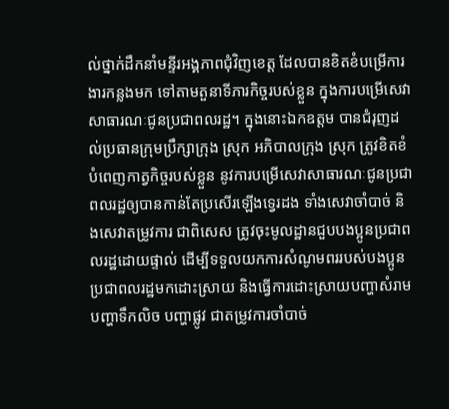ល់ថ្នាក់ដឹកនាំមន្ទីរអង្គភាពជុំវិញខេត្ត ដែលបានខិតខំបម្រើការងារកន្លងមក ទៅតាមតួនាទីភារកិច្ចរបស់ខ្លួន ក្នុងការបម្រើសេវាសាធារណៈជូនប្រជាពលរដ្ឋ។ ក្នុងនោះឯកឧត្តម បានជំរុញដល់ប្រធានក្រុមប្រឹក្សាក្រុង ស្រុក អភិបាលក្រុង ស្រុក ត្រូវខិតខំបំពេញកាត្វកិច្ចរបស់ខ្លួន នូវការបម្រើសេវាសាធារណៈជូនប្រជាពលរដ្ឋឲ្យបានកាន់តែប្រសើរឡើងទ្វេរដង ទាំងសេវាចាំបាច់ និងសេវាតម្រូវការ ជាពិសេស ត្រូវចុះមូលដ្ឋានជួបបងប្អូនប្រជាពលរដ្ឋដោយផ្ទាល់ ដើម្បីទទួលយកការសំណូមពររបស់បងប្អូន ប្រជាពលរដ្ឋមកដោះស្រាយ និងធ្វើការដោះស្រាយបញ្ហាសំរាម បញ្ហាទឹកលិច បញ្ហាផ្លូវ ជាតម្រូវការចាំបាច់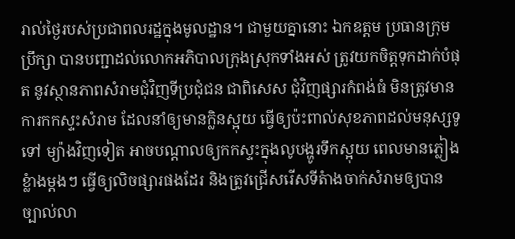រាល់ថ្ងៃរបស់ប្រជាពលរដ្ឋក្នុងមូលដ្ឋាន។ ជាមួយគ្នានោះ ឯកឧត្តម ប្រធានក្រុមប្រឹក្សា បានបញ្ជាដល់លោកអភិបាលក្រុងស្រុកទាំងអស់ ត្រូវយកចិត្តទុកដាក់បំផុត នូវស្ថានភាពសំរាមជុំវិញទីប្រជុំជន ជាពិសេស ជុំវិញផ្សារកំពង់ធំ មិនត្រូវមានការកកស្ទះសំរាម ដែលនាំឲ្យមានក្លិនស្អុយ ធ្វើឲ្យប៉ះពាល់សុខភាពដល់មនុស្សទូទៅ ម្យ៉ាងវិញទៀត អាចបណ្តាលឲ្យកកស្ទះក្នុងលូបង្ហូរទឹកស្អុយ ពេលមានភ្លៀងខ្លំាងម្តងៗ ធ្វើឲ្យលិចផ្សារផងដែរ និងត្រូវជ្រើសរើសទីតំាងចាក់សំរាមឲ្យបានច្បាល់លា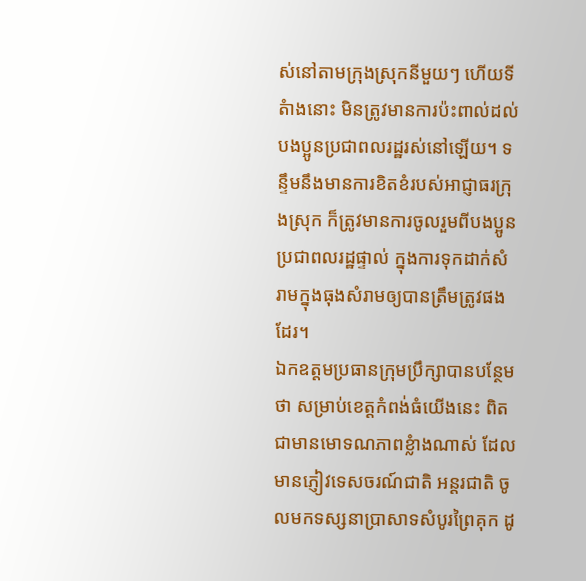ស់នៅតាមក្រុងស្រុកនីមួយៗ ហើយទីតំាងនោះ មិនត្រូវមានការប៉ះពាល់ដល់បងប្អូនប្រជាពលរដ្ឋរស់នៅឡើយ។ ទន្ទឹមនឹងមានការខិតខំរបស់អាជ្ញាធរក្រុងស្រុក ក៏ត្រូវមានការចូលរួមពីបងប្អូនប្រជាពលរដ្ឋផ្ទាល់ ក្នុងការទុកដាក់សំរាមក្នុងធុងសំរាមឲ្យបានត្រឹមត្រូវផងដែរ។
ឯកឧត្តមប្រធានក្រុមប្រឹក្សាបានបន្ថែមថា សម្រាប់ខេត្តកំពង់ធំយើងនេះ ពិតជាមានមោទណភាពខ្លំាងណាស់ ដែលមានភ្ញៀវទេសចរណ៍ជាតិ អន្តរជាតិ ចូលមកទស្សនាប្រាសាទសំបូរព្រៃគុក ដូ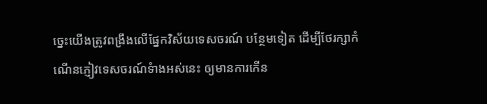ច្នេះយើងត្រូវពង្រឹងលើផ្នែកវិស័យទេសចរណ៍ បន្ថែមទៀត ដើម្បីថែរក្សាកំណើនភ្ញៀវទេសចរណ៍ទំាងអស់នេះ ឲ្យមានការកើន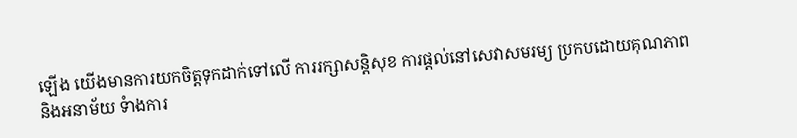ឡើង យើងមានការយកចិត្តទុកដាក់ទៅលើ ការរក្សាសន្តិសុខ ការផ្តល់នៅសេវាសមរម្យ ប្រកបដោយគុណភាព និងអនាម័យ ទំាងការ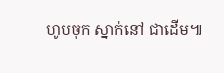ហូបចុក ស្នាក់នៅ ជាដើម៕